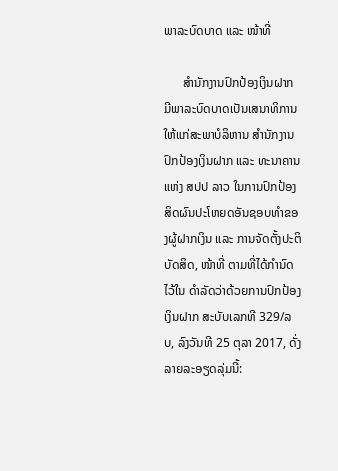ພາລະບົດບາດ ແລະ ໜ້າທີ່

      ສໍານັກງານປົກປ້ອງເງິນຝາກ ມີພາລະບົດບາດເປັນເສນາທິການ ໃຫ້ແກ່ສະພາບໍລິຫານ ສໍານັກງານປົກປ້ອງເງິນຝາກ ແລະ ທະນາຄານແຫ່ງ ສປປ ລາວ ໃນການປົກປ້ອງສິດຜົນປະໂຫຍດອັນຊອບທໍາຂອງຜູ້ຝາກເງິນ ແລະ ການຈັດຕັ້ງປະຕິບັດສິດ, ໜ້າທີ່ ຕາມທີ່ໄດ້ກໍານົດໄວ້ໃນ ດໍາລັດວ່າດ້ວຍການປົກປ້ອງເງິນຝາກ ສະບັບເລກທີ 329/ລບ, ລົງວັນທີ 25 ຕຸລາ 2017, ດັ່ງລາຍລະອຽດລຸ່ມນີ້: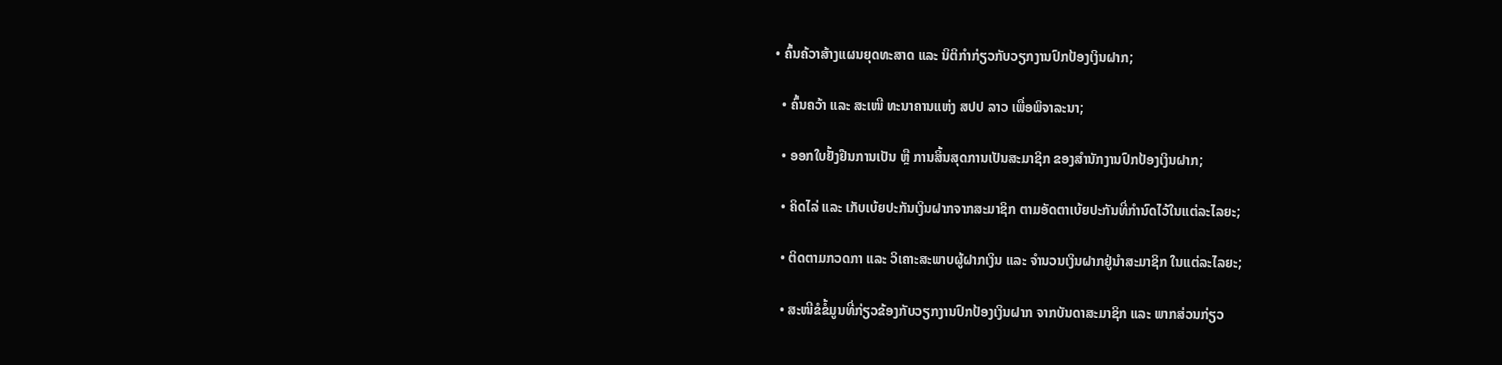• ຄົ້ນຄ້ວາສ້າງແຜນຍຸດທະສາດ ແລະ ນິຕິກໍາກ່ຽວກັບວຽກງານປົກປ້ອງເງິນຝາກ;

  • ຄົ້ນຄວ້າ ແລະ ສະເໜີ ທະນາຄານແຫ່ງ ສປປ ລາວ ເພື່ອພິຈາລະນາ;

  • ອອກໃບຢັ້ງຢືນການເປັນ ຫຼື ການສິ້ນສຸດການເປັນສະມາຊິກ ຂອງສໍານັກງານປົກປ້ອງເງິນຝາກ;

  • ຄິດໄລ່ ແລະ ເກັບເບ້ຍປະກັນເງິນຝາກຈາກສະມາຊິກ ຕາມອັດຕາເບ້ຍປະກັນທີ່ກໍານົດໄວ້ໃນແຕ່ລະໄລຍະ;

  • ຕິດຕາມກວດກາ ແລະ ວິເຄາະສະພາບຜູ້ຝາກເງິນ ແລະ ຈໍານວນເງິນຝາກຢູ່ນໍາສະມາຊິກ ໃນແຕ່ລະໄລຍະ;

  • ສະໜີຂໍຂໍ້ມູນທີ່ກ່ຽວຂ້ອງກັບວຽກງານປົກປ້ອງເງິນຝາກ ຈາກບັນດາສະມາຊິກ ແລະ ພາກສ່ວນກ່ຽວ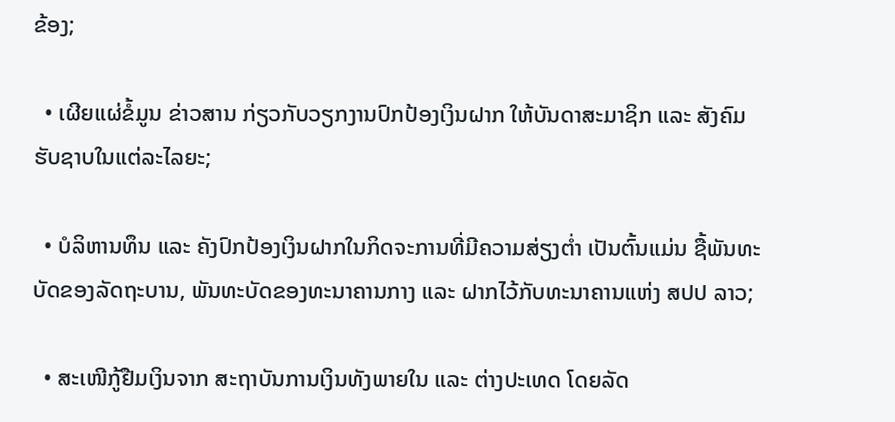ຂ້ອງ;

  • ເຜີຍແຜ່ຂໍ້ມູນ ຂ່າວສານ ກ່ຽວກັບວຽກງານປົກປ້ອງເງິນຝາກ ໃຫ້ບັນດາສະມາຊິກ ແລະ ສັງຄົມຮັບຊາບໃນແຕ່ລະໄລຍະ;

  • ບໍລິຫານທຶນ ແລະ ຄັງປົກປ້ອງເງິນຝາກໃນກິດຈະການທີ່ມີຄວາມສ່ຽງຕໍ່າ ເປັນຕົ້ນແມ່ນ ຊື້ພັນທະບັດຂອງລັດຖະບານ, ພັນທະບັດຂອງທະນາຄານກາງ ແລະ ຝາກໄວ້ກັບທະນາຄານແຫ່ງ ສປປ ລາວ;

  • ສະເໜີກູ້ຢືມເງິນຈາກ ສະຖາບັນການເງິນທັງພາຍໃນ ແລະ ຕ່າງປະເທດ ໂດຍລັດ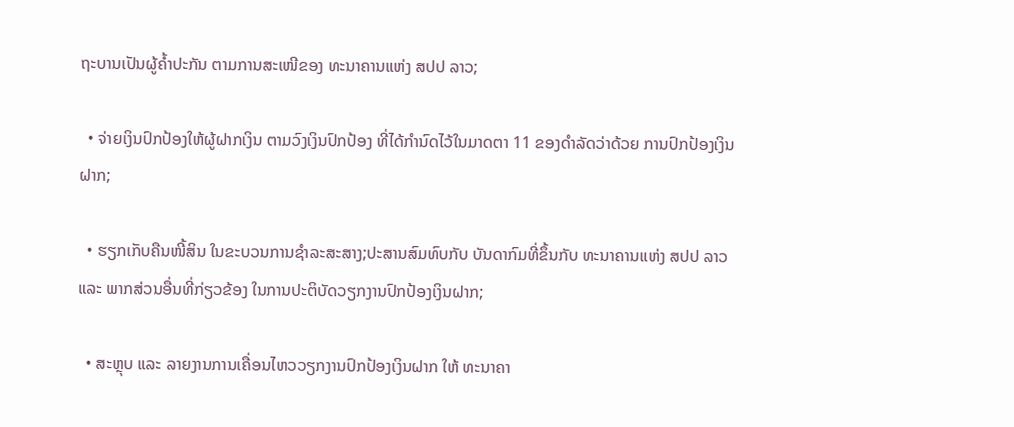ຖະບານເປັນຜູ້ຄໍ້າປະກັນ ຕາມການສະເໜີຂອງ ທະນາຄານແຫ່ງ ສປປ ລາວ;

  • ຈ່າຍເງິນປົກປ້ອງໃຫ້ຜູ້ຝາກເງິນ ຕາມວົງເງິນປົກປ້ອງ ທີ່ໄດ້ກໍານົດໄວ້ໃນມາດຕາ 11 ຂອງດໍາລັດວ່າດ້ວຍ ການປົກປ້ອງເງິນຝາກ;

  • ຮຽກເກັບຄືນໜີ້ສິນ ໃນຂະບວນການຊໍາລະສະສາງ;ປະສານສົມທົບກັບ ບັນດາກົມທີ່ຂຶ້ນກັບ ທະນາຄານແຫ່ງ ສປປ ລາວ ແລະ ພາກສ່ວນອື່ນທີ່ກ່ຽວຂ້ອງ ໃນການປະຕິບັດວຽກງານປົກປ້ອງເງິນຝາກ;

  • ສະຫຼຸບ ແລະ ລາຍງານການເຄື່ອນໄຫວວຽກງານປົກປ້ອງເງິນຝາກ ໃຫ້ ທະນາຄາ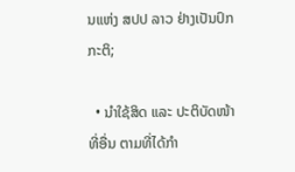ນແຫ່ງ ສປປ ລາວ ຢ່າງເປັນປົກກະຕິ;

  • ນໍາໃຊ້ສິດ ແລະ ປະຕິບັດໜ້າທີ່ອື່ນ ຕາມທີ່ໄດ້ກໍາ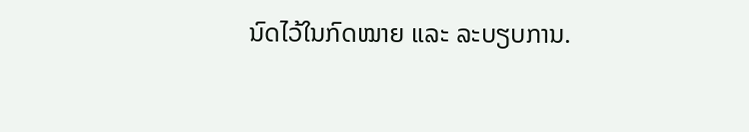ນົດໄວ້ໃນກົດໝາຍ ແລະ ລະບຽບການ.